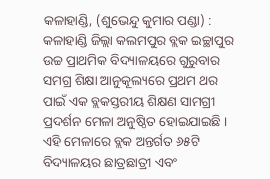କଳାହାଣ୍ଡି, (ଶୁଭେନ୍ଦୁ କୁମାର ପଣ୍ଡା) : କଳାହାଣ୍ଡି ଜିଲ୍ଲା କଲମପୁର ବ୍ଲକ ଇଚ୍ଛାପୁର ଉଚ୍ଚ ପ୍ରାଥମିକ ବିଦ୍ୟାଳୟରେ ଗୁରୁବାର ସମଗ୍ର ଶିକ୍ଷା ଆନୁକୂଲ୍ୟରେ ପ୍ରଥମ ଥର ପାଇଁ ଏକ ବ୍ଲକସ୍ତରୀୟ ଶିକ୍ଷଣ ସାମଗ୍ରୀ ପ୍ରଦର୍ଶନ ମେଳା ଅନୁଷ୍ଠିତ ହୋଇଯାଇଛି । ଏହି ମେଳାରେ ବ୍ଲକ ଅନ୍ତର୍ଗତ ୬୫ଟି ବିଦ୍ୟାଳୟର ଛାତ୍ରଛାତ୍ରୀ ଏବଂ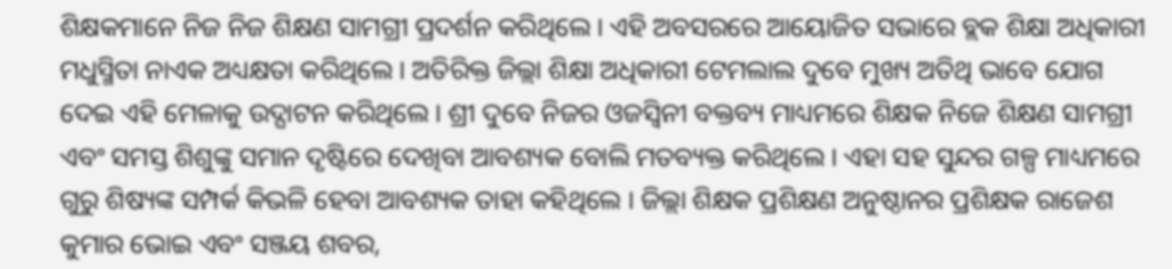ଶିକ୍ଷକମାନେ ନିଜ ନିଜ ଶିକ୍ଷଣ ସାମଗ୍ରୀ ପ୍ରଦର୍ଶନ କରିଥିଲେ । ଏହି ଅବସରରେ ଆୟୋଜିତ ସଭାରେ ବ୍ଲକ ଶିକ୍ଷା ଅଧିକାରୀ ମଧୁସ୍ମିତା ନାଏକ ଅଧ୍ୟକ୍ଷତା କରିଥିଲେ । ଅତିରିକ୍ତ ଜିଲ୍ଲା ଶିକ୍ଷା ଅଧିକାରୀ ଟେମଲାଲ ଦୁବେ ମୁଖ୍ୟ ଅତିଥି ଭାବେ ଯୋଗ ଦେଇ ଏହି ମେଳାକୁ ଉଦ୍ଘାଟନ କରିଥିଲେ । ଶ୍ରୀ ଦୁବେ ନିଜର ଓଜସ୍ୱିନୀ ବକ୍ତବ୍ୟ ମାଧ୍ୟମରେ ଶିକ୍ଷକ ନିଜେ ଶିକ୍ଷଣ ସାମଗ୍ରୀ ଏବଂ ସମସ୍ତ ଶିଶୁଙ୍କୁ ସମାନ ଦୃଷ୍ଟିରେ ଦେଖିବା ଆବଶ୍ୟକ ବୋଲି ମତବ୍ୟକ୍ତ କରିଥିଲେ । ଏହା ସହ ସୁନ୍ଦର ଗଳ୍ପ ମାଧ୍ୟମରେ ଗୁରୁ ଶିଷ୍ୟଙ୍କ ସମ୍ପର୍କ କିଭଳି ହେବା ଆବଶ୍ୟକ ତାହା କହିଥିଲେ । ଜିଲ୍ଲା ଶିକ୍ଷକ ପ୍ରଶିକ୍ଷଣ ଅନୁଷ୍ଠାନର ପ୍ରଶିକ୍ଷକ ରାଜେଶ କୁମାର ଭୋଇ ଏବଂ ସଞ୍ଜୟ ଶବର,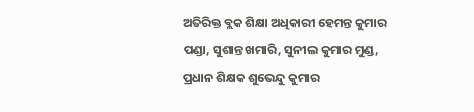ଅତିରିକ୍ତ ବ୍ଲକ ଶିକ୍ଷା ଅଧିକାରୀ ହେମନ୍ତ କୁମାର ପଣ୍ଡା, ସୁଶାନ୍ତ ଖମାରି, ସୁନୀଲ କୁମାର ମୁଣ୍ଡ, ପ୍ରଧାନ ଶିକ୍ଷକ ଶୁଭେନ୍ଦୁ କୁମାର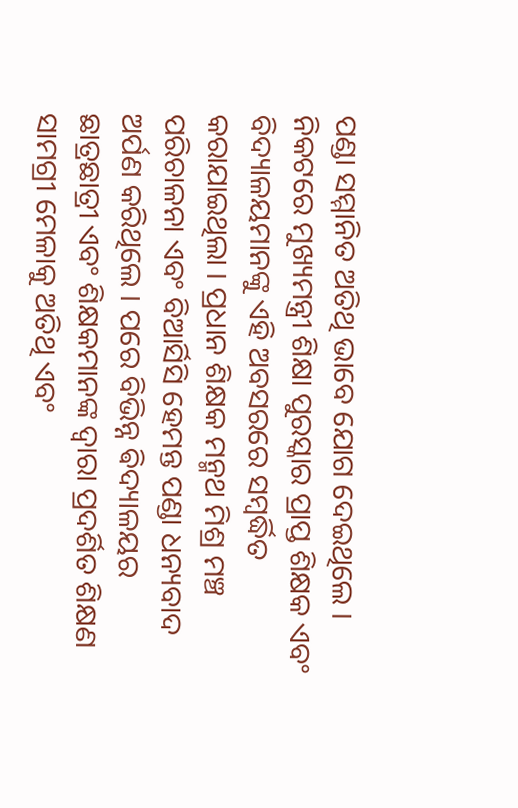ପଣ୍ଡା ସମ୍ମାନିତ ଅତିଥି ଭାବେ ଯୋଗ ଦେଇଥିଲେ । ନିକଟରେ ମୁଖ୍ୟମନ୍ତ୍ରୀ ଶିକ୍ଷା ପୁରସ୍କାର ପ୍ରାପ୍ତ ଶିକ୍ଷକ ଏବଂ ବିଦ୍ୟାଳୟମାନଙ୍କୁ ଏହି ଅବସରରେ ସମ୍ବର୍ଦ୍ଧିତ କରାଯାଇଥିଲା । ପ୍ରଧାନ ଶିକ୍ଷକ ମନ୍ମଥ ମିଶ୍ର ମଞ୍ଚ ପରିଚାଳନା ଏବଂ ବିଆର୍ସିସି ହେମନ୍ତ ପଣ୍ଡା ଧନ୍ୟବାଦ ଅର୍ପଣ କରିଥିଲେ । ପରେ ବିଭିନ୍ନ ଵିଦ୍ୟାଳୟର ଛାତ୍ରଛାତ୍ରୀ ଏବଂ ଶିକ୍ଷକମାନଙ୍କ ଦ୍ୱାରା ପ୍ରଦର୍ଶିତ ଶିକ୍ଷଣ ସାମଗ୍ରୀ ମେଳାକୁ ଅତିଥି ଏବଂ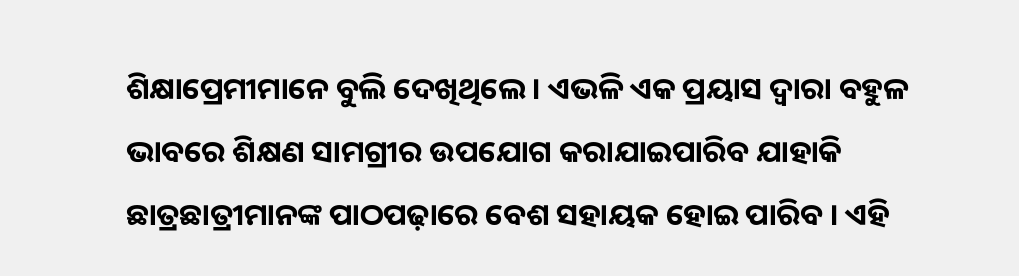ଶିକ୍ଷାପ୍ରେମୀମାନେ ବୁଲି ଦେଖିଥିଲେ । ଏଭଳି ଏକ ପ୍ରୟାସ ଦ୍ୱାରା ବହୁଳ ଭାବରେ ଶିକ୍ଷଣ ସାମଗ୍ରୀର ଉପଯୋଗ କରାଯାଇପାରିବ ଯାହାକି ଛାତ୍ରଛାତ୍ରୀମାନଙ୍କ ପାଠପଢ଼ାରେ ବେଶ ସହାୟକ ହୋଇ ପାରିବ । ଏହି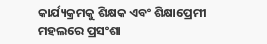କାର୍ଯ୍ୟକ୍ରମକୁ ଶିକ୍ଷକ ଏବଂ ଶିକ୍ଷାପ୍ରେମୀ ମହଲରେ ପ୍ରସଂଶା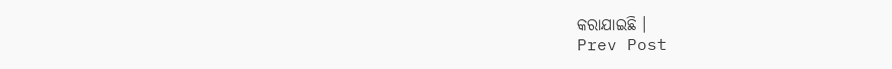କରାଯାଇଛି ।
Prev Post